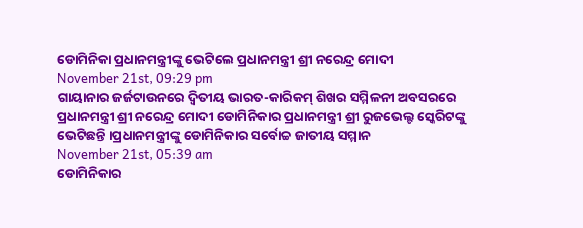ଡୋମିନିକା ପ୍ରଧାନମନ୍ତ୍ରୀଙ୍କୁ ଭେଟିଲେ ପ୍ରଧାନମନ୍ତ୍ରୀ ଶ୍ରୀ ନରେନ୍ଦ୍ର ମୋଦୀ
November 21st, 09:29 pm
ଗାୟାନାର ଜର୍ଜଟାଉନରେ ଦ୍ୱିତୀୟ ଭାରତ-କାରିକମ୍ ଶିଖର ସମ୍ମିଳନୀ ଅବସରରେ ପ୍ରଧାନମନ୍ତ୍ରୀ ଶ୍ରୀ ନରେନ୍ଦ୍ର ମୋଦୀ ଡୋମିନିକାର ପ୍ରଧାନମନ୍ତ୍ରୀ ଶ୍ରୀ ରୁଜଭେଲ୍ଟ ସ୍କେରିଟଙ୍କୁ ଭେଟିଛନ୍ତି ।ପ୍ରଧାନମନ୍ତ୍ରୀଙ୍କୁ ଡୋମିନିକାର ସର୍ବୋଚ୍ଚ ଜାତୀୟ ସମ୍ମାନ
November 21st, 05:39 am
ଡୋମିନିକାର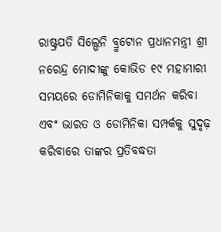ରାଷ୍ଟ୍ରପତି ସିଲ୍ଭେନି ବ୍ରୁଟୋନ ପ୍ରଧାନମନ୍ତ୍ରୀ ଶ୍ରୀ ନରେନ୍ଦ୍ର ମୋଦୀଙ୍କୁ କୋଭିଡ ୧୯ ମହାମାରୀ ସମୟରେ ଡୋମିନିକାକୁ ସମର୍ଥନ କରିବା ଏବଂ ଭାରତ ଓ ଡୋମିନିକା ସମ୍ପର୍କକୁ ସୁଦୃଢ଼ କରିବାରେ ତାଙ୍କର ପ୍ରତିବଦ୍ଧତା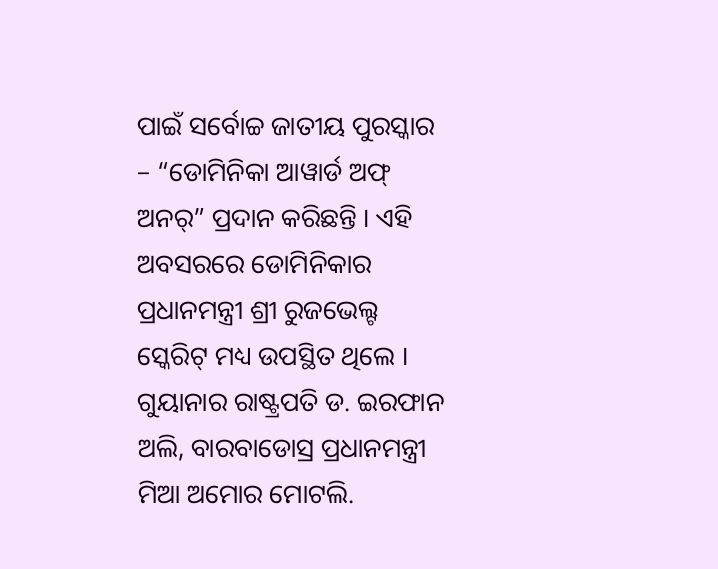ପାଇଁ ସର୍ବୋଚ୍ଚ ଜାତୀୟ ପୁରସ୍କାର – “ଡୋମିନିକା ଆୱାର୍ଡ ଅଫ୍ ଅନର୍” ପ୍ରଦାନ କରିଛନ୍ତି । ଏହି ଅବସରରେ ଡୋମିନିକାର ପ୍ରଧାନମନ୍ତ୍ରୀ ଶ୍ରୀ ରୁଜଭେଲ୍ଟ ସ୍କେରିଟ୍ ମଧ୍ୟ ଉପସ୍ଥିତ ଥିଲେ । ଗୁୟାନାର ରାଷ୍ଟ୍ରପତି ଡ. ଇରଫାନ ଅଲି, ବାରବାଡୋସ୍ର ପ୍ରଧାନମନ୍ତ୍ରୀ ମିଆ ଅମୋର ମୋଟଲି.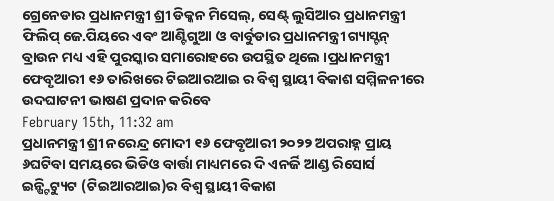ଗ୍ରେନେଡାର ପ୍ରଧାନମନ୍ତ୍ରୀ ଶ୍ରୀ ଡିକ୍କନ ମିସେଲ୍, ସେଣ୍ଟ୍ ଲୁସିଆର ପ୍ରଧାନମନ୍ତ୍ରୀ ଫିଲିପ୍ ଜେ.ପିୟରେ ଏବଂ ଆଣ୍ଟିଗୁଆ ଓ ବାର୍ବୁଡାର ପ୍ରଧାନମନ୍ତ୍ରୀ ଗ୍ୟାସ୍ଟନ୍ ବ୍ରାଉନ ମଧ୍ୟ ଏହି ପୁରସ୍କାର ସମାରୋହରେ ଉପସ୍ଥିତ ଥିଲେ ।ପ୍ରଧାନମନ୍ତ୍ରୀ ଫେବୃଆରୀ ୧୬ ତାରିଖରେ ଟିଇଆରଆଇ ର ବିଶ୍ୱ ସ୍ଥାୟୀ ବିକାଶ ସମ୍ମିଳନୀରେ ଉଦଘାଟନୀ ଭାଷଣ ପ୍ରଦାନ କରିବେ
February 15th, 11:32 am
ପ୍ରଧାନମନ୍ତ୍ରୀ ଶ୍ରୀ ନରେନ୍ଦ୍ର ମୋଦୀ ୧୬ ଫେବୃଆରୀ ୨୦୨୨ ଅପରାହ୍ନ ପ୍ରାୟ ୬ଘଟିବା ସମୟରେ ଭିଡିଓ ବାର୍ତ୍ତା ମାଧ୍ୟମରେ ଦି ଏନର୍ଜି ଆଣ୍ଡ ରିସୋର୍ସ ଇନ୍ଷ୍ଟିଟ୍ୟୁଟ (ଟିଇଆରଆଇ)ର ବିଶ୍ୱ ସ୍ଥାୟୀ ବିକାଶ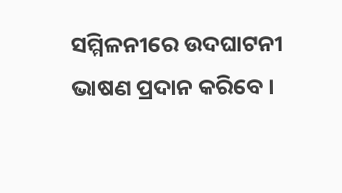ସମ୍ମିଳନୀରେ ଉଦଘାଟନୀ ଭାଷଣ ପ୍ରଦାନ କରିବେ ।